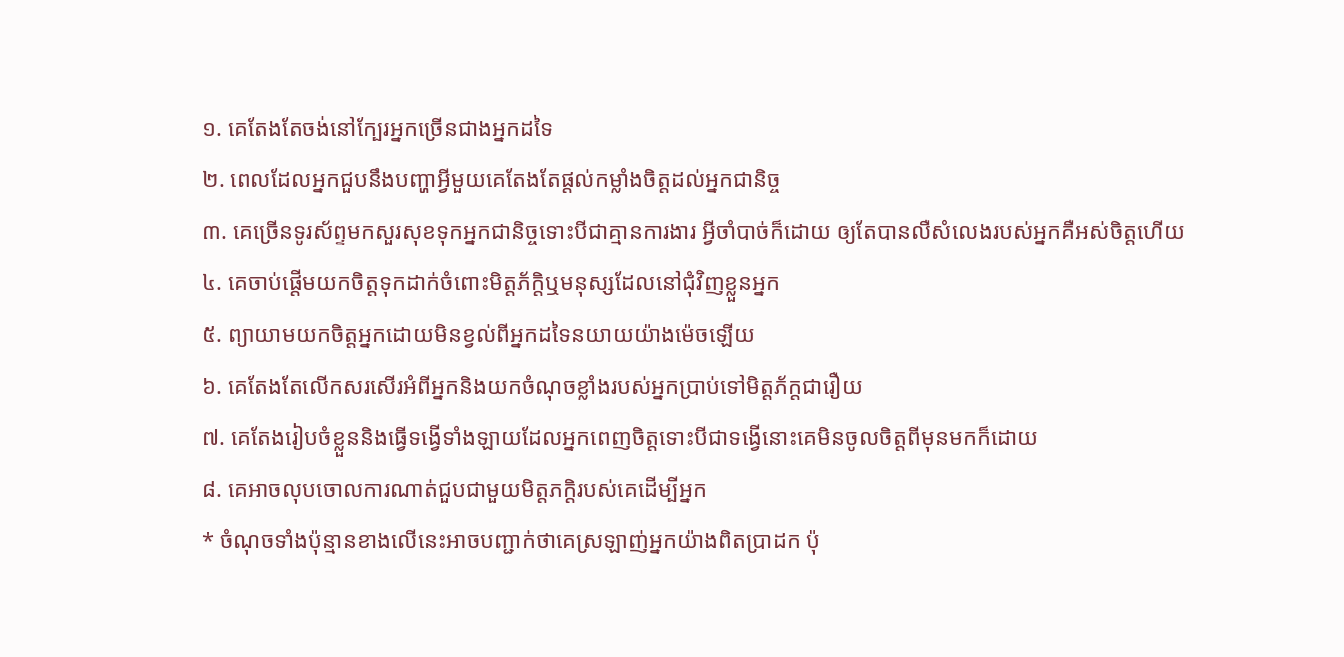១. គេតែងតែចង់នៅក្បែរអ្នកច្រើនជាងអ្នកដទៃ
២. ពេលដែលអ្នកជួបនឹងបញ្ហាអ្វីមួយគេតែងតែផ្តល់កម្លាំងចិត្តដល់អ្នកជានិច្ច
៣. គេច្រើនទូរស័ព្ទមកសួរសុខទុកអ្នកជានិច្ចទោះបីជាគ្មានការងារ អ្វីចាំបាច់ក៏ដោយ ឲ្យតែបានលឺសំលេងរបស់អ្នកគឺអស់ចិត្តហើយ
៤. គេចាប់ផ្ដើមយកចិត្ដទុកដាក់ចំពោះមិត្ដភ័ក្តិឬមនុស្សដែលនៅជុំវិញខ្លួនអ្នក
៥. ព្យាយាមយកចិត្តអ្នកដោយមិនខ្វល់ពីអ្នកដទៃនយាយយ៉ាងម៉េចឡើយ
៦. គេតែងតែលើកសរសើរអំពីអ្នកនិងយកចំណុចខ្លាំងរបស់អ្នកប្រាប់ទៅមិត្ដភ័ក្ដជារឿយ
៧. គេតែងរៀបចំខ្លួននិងធ្វើទង្វើទាំងឡាយដែលអ្នកពេញចិត្ដទោះបីជាទង្វើនោះគេមិនចូលចិត្ដពីមុនមកក៏ដោយ
៨. គេអាចលុបចោលការណាត់ជួបជាមួយមិត្តភក្តិរបស់គេដើម្បីអ្នក
* ចំណុចទាំងប៉ុន្មានខាងលើនេះអាចបញ្ជាក់ថាគេស្រឡាញ់អ្នកយ៉ាងពិតប្រាដក ប៉ុ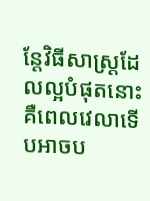ន្តែវិធីសាស្ដ្រដែលល្អបំផុតនោះ គឺពេលវេលាទើបអាចប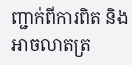ញ្ជាក់ពីការពិត និងអាចលាតត្រ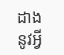ដាងនូវអ្វី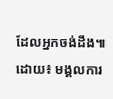ដែលអ្នកចង់ដឹង៕
ដោយ៖ មង្គលការ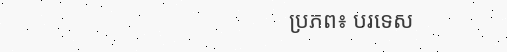ប្រភព៖ បរទេស